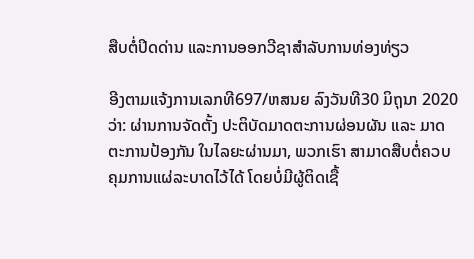ສືບຕໍ່ປິດດ່ານ ແລະການອອກວີຊາສຳລັບການທ່ອງທ່ຽວ

ອີງຕາມແຈ້ງການເລກທີ697/ຫສນຍ ລົງວັນທີ30 ມິຖຸນາ 2020 ວ່າ: ຜ່ານການຈັດຕັ້ງ ປະຕິບັດມາດຕະການຜ່ອນຜັນ ແລະ ມາດຕະການປ້ອງກັນ ໃນໄລຍະຜ່ານມາ, ພວກເຮົາ ສາມາດສືບຕໍ່ຄວບຄຸມການແຜ່ລະບາດໄວ້ໄດ້ ໂດຍບໍ່ມີຜູ້ຕິດເຊື້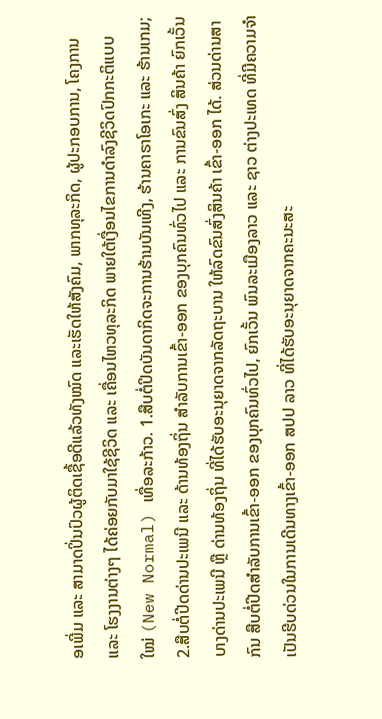ອເພີ່ມ ແລະ ສາມາດປິ່ນປົວຜູ້ຕິດເຊື້ອດີແລ້ວທັງໝົດ ແລະເຮັດໃຫ້ສັງຄົມ, ພາກທຸລະກິດ, ຜູ້ປະກອບການ, ໂຄງການ ແລະ ໂຮງງານຕ່າງໆ ໄດ້ຄ່ອຍກັບມາໃຊ້ຊີວິດ ແລະ ເຄື່ອນໄຫວທຸລະກິດ ພາຍໃຕ້ເງື່ອນໄຂການດໍາລົງຊີວິດປົກກະຕິແບບໃໝ່ (New Normal) ເທື່ອລະກ້າວ. 1.ສືບຕໍ່ປິດບັນດາກິດຈະການຮ້ານບັນເທີງ, ຮ້ານຄາຣາໂອເກະ ແລະ ຮ້ານເກມ; 2.ສືບຕໍ່ປີດດ່ານປະເພນີ ແລະ ດ້ານທ້ອງຖິ່ນ ສໍາລັບການເຂົ້າ-ອອກ ຂອງບຸກຄົນທົ່ວໄປ ແລະ ການຂົນສົ່ງ ສິນຄ້າ ຍົກເວັ້ນບາງດ່ານປະເພນີ ຫຼື ດ່ານທ້ອງຖິ່ນ ທີ່ໄດ້ຮັບອະນຸຍາດຈາກລັດຖະບານ ໃຫ້ລົດຂົນສົ່ງສິນຄ້າ ເຂົ້າ-ອອກ ໄດ້. ສ່ວນດ່ານສາກົນ ສືບຕໍ່ປີດສໍາລັບການເຂົ້າ-ອອກ ຂອງບຸກຄົນທົ່ວໄປ, ຍົກເວັ້ນ ພົນລະເມືອງລາວ ແລະ ຊາວ ຕ່າງປະເທດ ທີ່ມີຄວາມຈໍາເປັນຮີບດ່ວນໃນການເດີນທາງເຂົ້າ-ອອກ ສປປ ລາວ ທີ່ໄດ້ຮັບອະນຸຍາດຈາກຄະນະສະ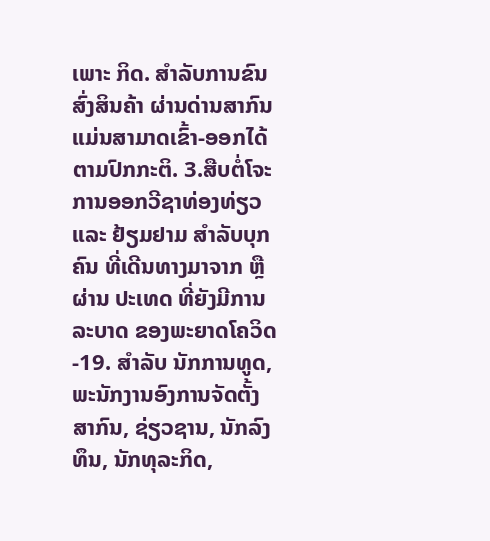ເພາະ ກິດ. ສໍາລັບການຂົນສົ່ງສິນຄ້າ ຜ່ານດ່ານສາກົນ ແມ່ນສາມາດເຂົ້າ-ອອກໄດ້ຕາມປົກກະຕິ. 3.ສືບຕໍ່ໂຈະການອອກວີຊາທ່ອງທ່ຽວ ແລະ ຢ້ຽມຢາມ ສໍາລັບບຸກຄົນ ທີ່ເດີນທາງມາຈາກ ຫຼື ຜ່ານ ປະເທດ ທີ່ຍັງມີການລະບາດ ຂອງພະຍາດໂຄວິດ-19. ສໍາລັບ ນັກການທູດ, ພະນັກງານອົງການຈັດຕັ້ງສາກົນ, ຊ່ຽວຊານ, ນັກລົງທຶນ, ນັກທຸລະກິດ,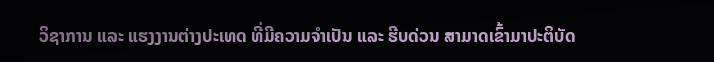ວິຊາການ ແລະ ແຮງງານຕ່າງປະເທດ ທີ່ມີຄວາມຈໍາເປັນ ແລະ ຮີບດ່ວນ ສາມາດເຂົ້າມາປະຕິບັດ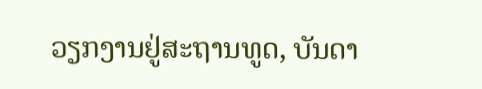ວຽກງານຢູ່ສະຖານທູດ, ບັນດາ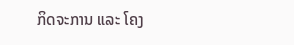ກິດຈະການ ແລະ ໂຄງ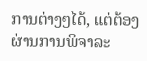ການຕ່າງໆໄດ້, ແຕ່ຕ້ອງຜ່ານການພິຈາລະ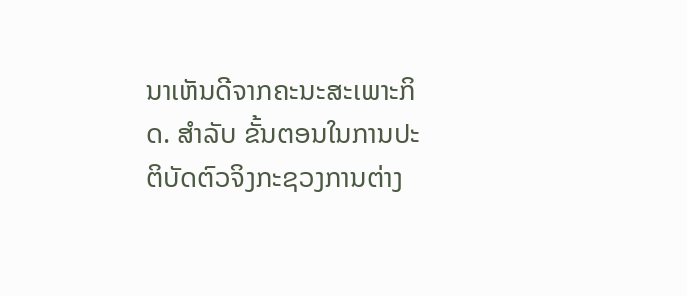ນາເຫັນດີຈາກຄະນະສະເພາະກິດ. ສໍາລັບ ຂັ້ນຕອນໃນການປະຕິບັດຕົວຈິງກະຊວງການຕ່າງ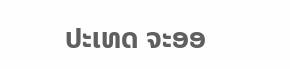ປະເທດ ຈະອອ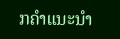ກຄໍາແນະນໍາ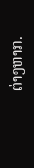ຕ່າງຫາກ.